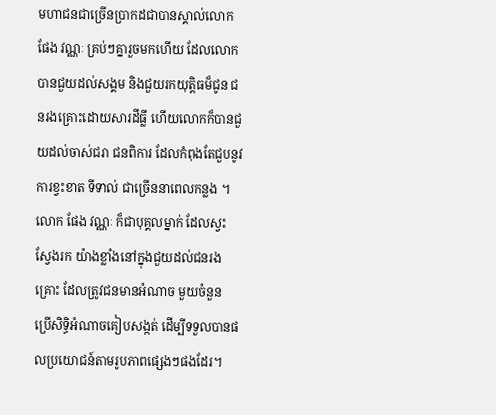មហាជនជាច្រើនប្រាកដជាបានស្គាល់លោកផែង វណ្ណៈ គ្រប់ៗគ្នារួចមកហើយ ដែលលោកបានជួយដល់សង្គម និងជួយរកយុត្តិធម៏ជូន ជនរងគ្រោះដោយសារដីធ្លី ហើយលោកក៏បានជួយដល់ចាស់ជរា ជនពិការ ដែលកំពុងតែជួបនូវការខ្វះខាត ទីទាល់ ជាច្រើននាពេលកន្លង ។ លោក ផែង វណ្ណៈ ក៏ជាបុគ្គលម្នាក់ ដែលស្វះស្វែងរក យ៉ាងខ្លាំងនៅក្នុងជួយដល់ជនរងគ្រោះ ដែលត្រូវជនមានអំណាច មួយចំនួន ប្រើសិទ្ធិអំណាចគៀបសង្កត់ ដើម្បីទទួលបានផលប្រយោជន៍តាមរូបភាពផ្សេងៗផងដែរ។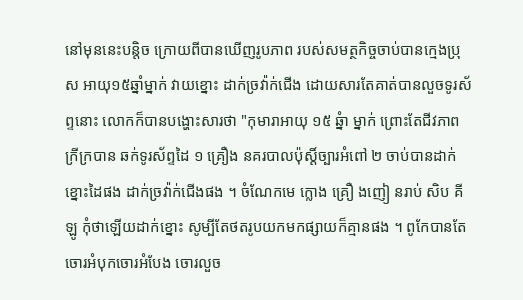នៅមុននេះបន្តិច ក្រោយពីបានឃើញរូបភាព របស់សមត្ថកិច្ចចាប់បានក្មេងប្រុស អាយុ១៥ឆ្នាំម្នាក់ វាយខ្នោះ ដាក់ច្រវ៉ាក់ជើង ដោយសារតែគាត់បានលួចទូរស័ព្ទនោះ លោកក៏បានបង្ហោះសារថា "កុមារាអាយុ ១៥ ឆ្នំា ម្នាក់ ព្រោះតែជីវភាពក្រីក្របាន ឆក់ទូរស័ព្ទដៃ ១ គ្រឿង នគរបាលប៉ុស្តិ៍ច្បារអំពៅ ២ ចាប់បានដាក់ខ្នោះដៃផង ដាក់ច្រវ៉ាក់ជេីងផង ។ ចំណែកមេ ក្លោង គ្រឿ ងញៀ នរាប់ សិប គីឡូ កុំថាឡេីយដាក់ខ្នោះ សូម្បីតែថតរូបយកមកផ្សាយក៏គ្មានផង ។ ពូកែបានតែចោរអំបុកចោរអំបែង ចោរលួច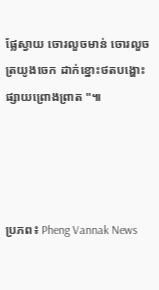ផ្លែស្វាយ ចោរលួចមាន់ ចោរលួចត្រយូងចេក ដាក់ខ្នោះថតបង្ហោះផ្សាយព្រោងព្រាត "៕




ប្រភព៖ Pheng Vannak News